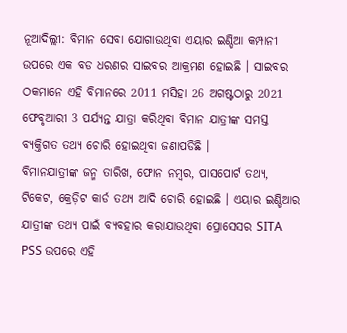ନୂଆଦିଲ୍ଲୀ: ବିମାନ ସେବା ଯୋଗାଉଥିବା ଏୟାର ଇଣ୍ଡିଆ କମ୍ପାନୀ ଉପରେ ଏକ ବଡ ଧରଣର ସାଇବର ଆକ୍ରମଣ ହୋଇଛି । ସାଇବର ଠକମାନେ ଏହି ବିମାନରେ 2011 ମସିହା 26 ଅଗଷ୍ଟଠାରୁ 2021 ଫେବୃଆରୀ 3 ପର୍ଯ୍ୟନ୍ତ ଯାତ୍ରା କରିଥିବା ବିମାନ ଯାତ୍ରୀଙ୍କ ସମସ୍ତ ବ୍ୟକ୍ତିଗତ ତଥ୍ୟ ଚୋରି ହୋଇଥିବା ଜଣାପଡିଛି ।
ବିମାନଯାତ୍ରୀଙ୍କ ଜନ୍ମ ତାରିଖ, ଫୋନ ନମ୍ବର, ପାସପୋର୍ଟ ତଥ୍ୟ, ଟିକେଟ, କ୍ରେଡ଼ିଟ କାର୍ଡ ତଥ୍ୟ ଆଦି ଚୋରି ହୋଇଛି । ଏୟାର ଇଣ୍ଡିଆର ଯାତ୍ରୀଙ୍କ ତଥ୍ୟ ପାଇଁ ବ୍ୟବହାର କରାଯାଉଥିବା ପ୍ରୋସେସର SITA PSS ଉପରେ ଏହି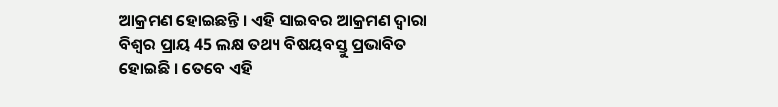ଆକ୍ରମଣ ହୋଇଛନ୍ତି । ଏହି ସାଇବର ଆକ୍ରମଣ ଦ୍ବାରା ବିଶ୍ବର ପ୍ରାୟ 45 ଲକ୍ଷ ତଥ୍ୟ ବିଷୟବସ୍ତୁ ପ୍ରଭାବିତ ହୋଇଛି । ତେବେ ଏହି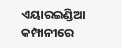ଏୟାରଇଣ୍ଡିଆ କମ୍ପାନୀରେ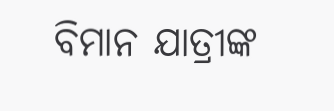ବିମାନ ଯାତ୍ରୀଙ୍କ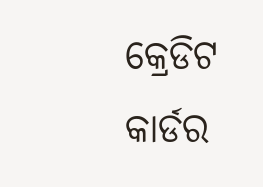କ୍ରେଡିଟ କାର୍ଡର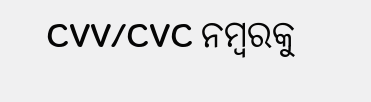CVV/CVC ନମ୍ବରକୁ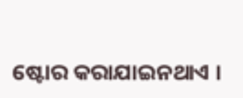ଷ୍ଟୋର କରାଯାଇନଥାଏ ।